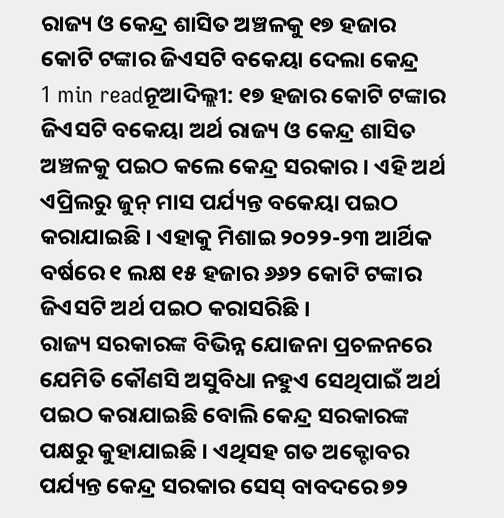ରାଜ୍ୟ ଓ କେନ୍ଦ୍ର ଶାସିତ ଅଞ୍ଚଳକୁ ୧୭ ହଜାର କୋଟି ଟଙ୍କାର ଜିଏସଟି ବକେୟା ଦେଲା କେନ୍ଦ୍ର
1 min readନୂଆଦିଲ୍ଲୀ: ୧୭ ହଜାର କୋଟି ଟଙ୍କାର ଜିଏସଟି ବକେୟା ଅର୍ଥ ରାଜ୍ୟ ଓ କେନ୍ଦ୍ର ଶାସିତ ଅଞ୍ଚଳକୁ ପଇଠ କଲେ କେନ୍ଦ୍ର ସରକାର । ଏହି ଅର୍ଥ ଏପ୍ରିଲରୁ ଜୁନ୍ ମାସ ପର୍ଯ୍ୟନ୍ତ ବକେୟା ପଇଠ କରାଯାଇଛି । ଏହାକୁ ମିଶାଇ ୨୦୨୨-୨୩ ଆର୍ଥିକ ବର୍ଷରେ ୧ ଲକ୍ଷ ୧୫ ହଜାର ୬୬୨ କୋଟି ଟଙ୍କାର ଜିଏସଟି ଅର୍ଥ ପଇଠ କରାସରିଛି ।
ରାଜ୍ୟ ସରକାରଙ୍କ ବିଭିନ୍ନ ଯୋଜନା ପ୍ରଚଳନରେ ଯେମିତି କୌଣସି ଅସୁବିଧା ନହୁଏ ସେଥିପାଇଁ ଅର୍ଥ ପଇଠ କରାଯାଇଛି ବୋଲି କେନ୍ଦ୍ର ସରକାରଙ୍କ ପକ୍ଷରୁ କୁହାଯାଇଛି । ଏଥିସହ ଗତ ଅକ୍ଟୋବର ପର୍ଯ୍ୟନ୍ତ କେନ୍ଦ୍ର ସରକାର ସେସ୍ ବାବଦରେ ୭୨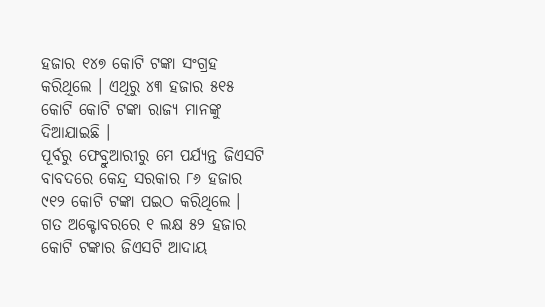ହଜାର ୧୪୭ କୋଟି ଟଙ୍କା ସଂଗ୍ରହ କରିଥିଲେ । ଏଥିରୁ ୪୩ ହଜାର ୫୧୫ କୋଟି କୋଟି ଟଙ୍କା ରାଜ୍ୟ ମାନଙ୍କୁ ଦିଆଯାଇଛି ।
ପୂର୍ବରୁ ଫେବ୍ରୁଆରୀରୁ ମେ ପର୍ଯ୍ୟନ୍ତ ଜିଏସଟି ବାବଦରେ କେନ୍ଦ୍ର ସରକାର ୮୬ ହଜାର ୯୧୨ କୋଟି ଟଙ୍କା ପଇଠ କରିଥିଲେ । ଗତ ଅକ୍ଟୋବରରେ ୧ ଲକ୍ଷ ୫୨ ହଜାର କୋଟି ଟଙ୍କାର ଜିଏସଟି ଆଦାୟ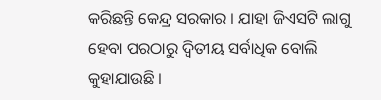କରିଛନ୍ତି କେନ୍ଦ୍ର ସରକାର । ଯାହା ଜିଏସଟି ଲାଗୁ ହେବା ପରଠାରୁ ଦ୍ବିତୀୟ ସର୍ବାଧିକ ବୋଲି କୁହାଯାଉଛି ।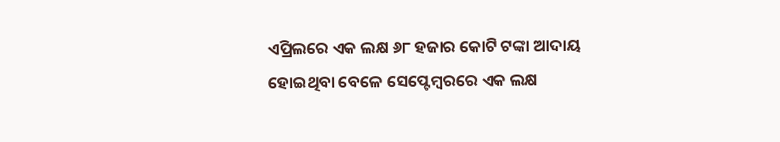ଏପ୍ରିଲରେ ଏକ ଲକ୍ଷ ୬୮ ହଜାର କୋଟି ଟଙ୍କା ଆଦାୟ ହୋଇଥିବା ବେଳେ ସେପ୍ଟେମ୍ବରରେ ଏକ ଲକ୍ଷ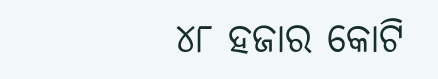୪୮ ହଜାର କୋଟି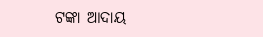ଟଙ୍କା ଆଦାୟ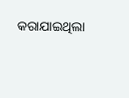କରାଯାଇଥିଲା